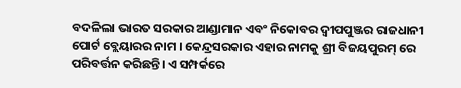ବଦଳିଲା ଭାରତ ସରକାର ଆଣ୍ଡାମାନ ଏବଂ ନିକୋବର ଦ୍ୱୀପପୁଞ୍ଜର ରାଜଧାନୀ ପୋର୍ଟ ବ୍ଲେୟାରର ନାମ । କେନ୍ଦ୍ରସରକାର ଏହାର ନାମକୁ ଶ୍ରୀ ବିଜୟପୁରମ୍ ରେ ପରିବର୍ତ୍ତନ କରିଛନ୍ତି। ଏ ସମ୍ପର୍କରେ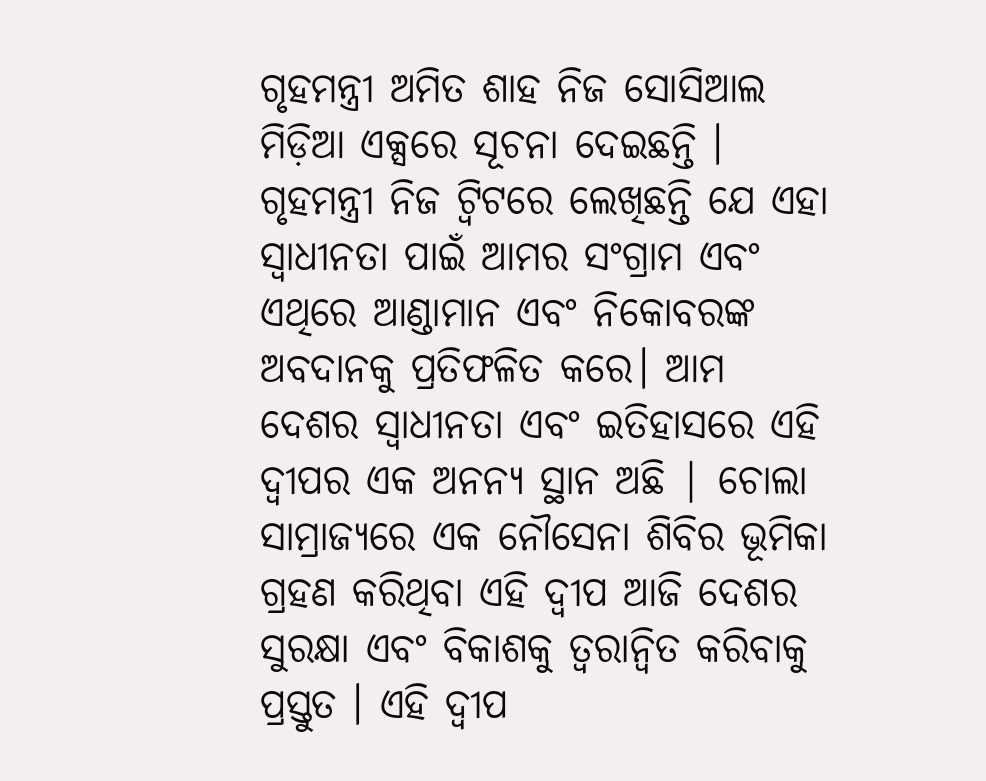ଗୃହମନ୍ତ୍ରୀ ଅମିତ ଶାହ ନିଜ ସୋସିଆଲ ମିଡ଼ିଆ ଏକ୍ସରେ ସୂଚନା ଦେଇଛନ୍ତି । ଗୃହମନ୍ତ୍ରୀ ନିଜ ଟ୍ୱିଟରେ ଲେଖିଛନ୍ତି ଯେ ଏହା ସ୍ୱାଧୀନତା ପାଇଁ ଆମର ସଂଗ୍ରାମ ଏବଂ ଏଥିରେ ଆଣ୍ଡାମାନ ଏବଂ ନିକୋବରଙ୍କ ଅବଦାନକୁ ପ୍ରତିଫଳିତ କରେ। ଆମ ଦେଶର ସ୍ୱାଧୀନତା ଏବଂ ଇତିହାସରେ ଏହି ଦ୍ୱୀପର ଏକ ଅନନ୍ୟ ସ୍ଥାନ ଅଛି | ଚୋଲା ସାମ୍ରାଜ୍ୟରେ ଏକ ନୌସେନା ଶିବିର ଭୂମିକା ଗ୍ରହଣ କରିଥିବା ଏହି ଦ୍ୱୀପ ଆଜି ଦେଶର ସୁରକ୍ଷା ଏବଂ ବିକାଶକୁ ତ୍ୱରାନ୍ୱିତ କରିବାକୁ ପ୍ରସ୍ତୁତ । ଏହି ଦ୍ୱୀପ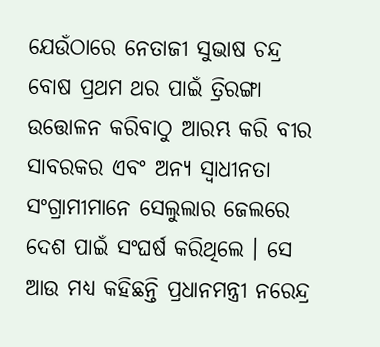ଯେଉଁଠାରେ ନେତାଜୀ ସୁଭାଷ ଚନ୍ଦ୍ର ବୋଷ ପ୍ରଥମ ଥର ପାଇଁ ତ୍ରିରଙ୍ଗା ଉତ୍ତୋଳନ କରିବାଠୁ ଆରମ୍ଭ କରି ବୀର ସାବରକର ଏବଂ ଅନ୍ୟ ସ୍ୱାଧୀନତା ସଂଗ୍ରାମୀମାନେ ସେଲୁଲାର ଜେଲରେ ଦେଶ ପାଇଁ ସଂଘର୍ଷ କରିଥିଲେ । ସେ ଆଉ ମଧ୍ୟ କହିଛନ୍ତି ପ୍ରଧାନମନ୍ତ୍ରୀ ନରେନ୍ଦ୍ର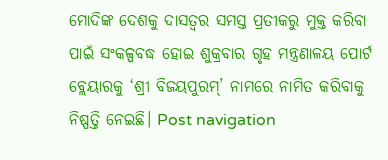ମୋଦିଙ୍କ ଦେଶକୁ ଦାସତ୍ୱର ସମସ୍ତ ପ୍ରତୀକରୁ ମୁକ୍ତ କରିବା ପାଇଁ ସଂକଳ୍ପବଦ୍ଧ ହୋଇ ଶୁକ୍ରବାର ଗୃହ ମନ୍ତ୍ରଣାଳୟ ପୋର୍ଟ ବ୍ଲେୟାରକୁ ‘ଶ୍ରୀ ବିଜୟପୁରମ୍’ ନାମରେ ନାମିତ କରିବାକୁ ନିଷ୍ପତ୍ତି ନେଇଛି। Post navigation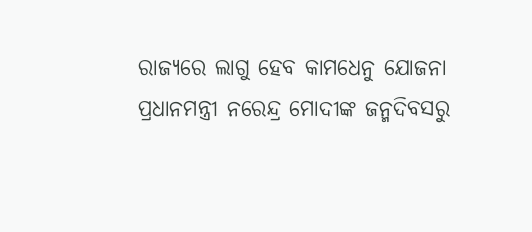ରାଜ୍ୟରେ ଲାଗୁ ହେବ କାମଧେନୁ ଯୋଜନା ପ୍ରଧାନମନ୍ତ୍ରୀ ନରେନ୍ଦ୍ର ମୋଦୀଙ୍କ ଜନ୍ମଦିବସରୁ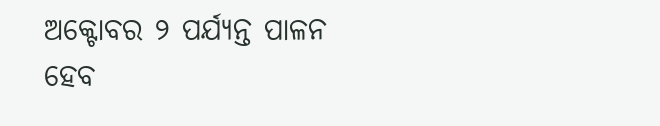ଅକ୍ଟୋବର ୨ ପର୍ଯ୍ୟନ୍ତ ପାଳନ ହେବ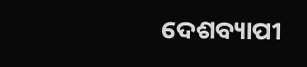ଦେଶବ୍ୟାପୀ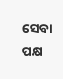ସେବା ପକ୍ଷ